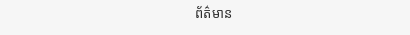ព័ត៌មាន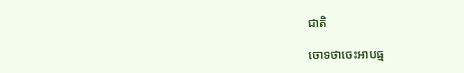ជាតិ

ចោទថាចេះអាបធ្ម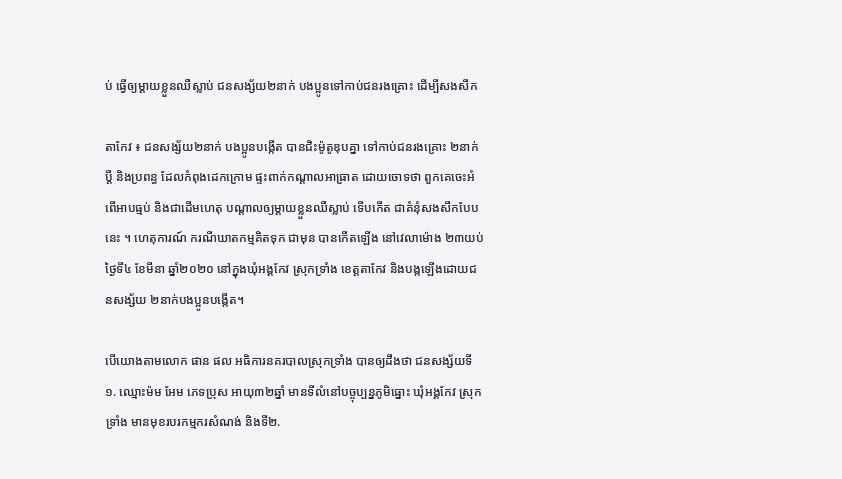ប់ ធ្វើឲ្យម្ដាយខ្លួនឈឺស្លាប់ ជនសង្ស័យ២នាក់ បងប្អូនទៅកាប់ជនរងគ្រោះ ដើម្បីសងសឹក

តាកែវ ៖ ជនសង្ស័យ២នាក់ បងប្អូនបង្កើត បានជិះម៉ូតូឌុបគ្នា ទៅកាប់ជនរងគ្រោះ ២នាក់ប្ដី និងប្រពន្ធ ដែលកំពុងដេកក្រោម ផ្ទះពាក់កណ្ដាលអាធ្រាត ដោយចោទថា ពួកគេចេះអំពើអាបធ្មប់ និងជាដើមហេតុ បណ្ដាលឲ្យម្ដាយខ្លួនឈឺស្លាប់ ទើបកើត ជាគំនុំសងសឹកបែបនេះ ។ ហេតុការណ៍ ករណីឃាតកម្មគិតទុក ជាមុន បានកើតឡើង នៅវេលាម៉ោង ២៣យប់ ថ្ងៃទី៤ ខែមីនា ឆ្នាំ២០២០ នៅក្នុងឃុំអង្គកែវ ស្រុកទ្រាំង ខេត្តតាកែវ និងបង្កឡើងដោយជនសង្ស័យ ២នាក់បងប្អូនបង្កើត។

បើយោងតាមលោក ផាន ផល អធិការនគរបាលស្រុកទ្រាំង បានឲ្យដឹងថា ជនសង្ស័យទី១. ឈ្មោះម៉ម អែម ភេទប្រុស អាយុ៣២ឆ្នាំ មានទីលំនៅបច្ចុប្បន្នភូមិធ្នោះ ឃុំអង្គកែវ ស្រុកទ្រាំង មានមុខរបរកម្មករសំណង់ និងទី២.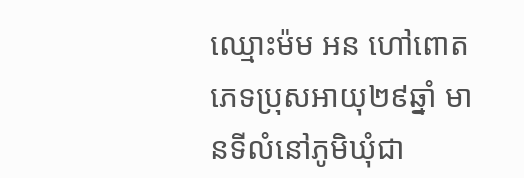ឈ្មោះម៉ម អន ហៅពោត ភេទប្រុសអាយុ២៩ឆ្នាំ មានទីលំនៅភូមិឃុំជា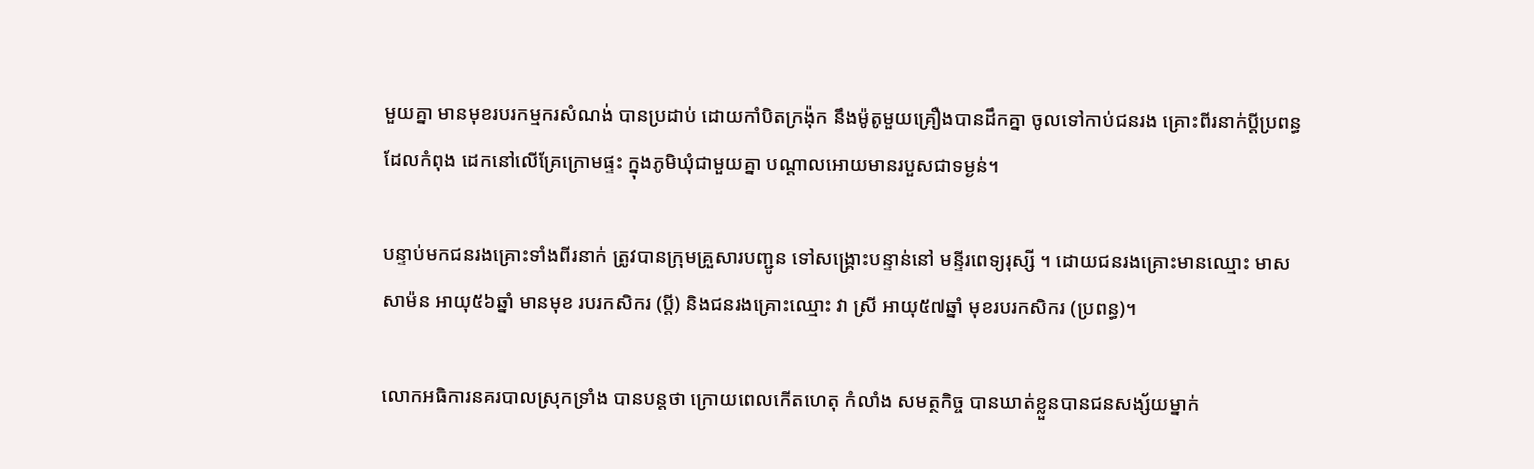មួយគ្នា មានមុខរបរកម្មករសំណង់ បានប្រដាប់ ដោយកាំបិតក្រង៉ុក នឹងម៉ូតូមួយគ្រឿងបានដឹកគ្នា ចូលទៅកាប់ជនរង គ្រោះពីរនាក់ប្តីប្រពន្ធ ដែលកំពុង ដេកនៅលើគ្រែក្រោមផ្ទះ ក្នុងភូមិឃុំជាមួយគ្នា បណ្តាលអោយមានរបួសជាទម្ងន់។

បន្ទាប់មកជនរងគ្រោះទាំងពីរនាក់ ត្រូវបានក្រុមគ្រួសារបញ្ជូន ទៅសង្គ្រោះបន្ទាន់នៅ មន្ទីរពេទ្យរុស្សី ។ ដោយជនរងគ្រោះមានឈ្មោះ មាស សាម៉ន អាយុ៥៦ឆ្នាំ មានមុខ របរកសិករ (ប្តី) និងជនរងគ្រោះឈ្មោះ វា ស្រី អាយុ៥៧ឆ្នាំ មុខរបរកសិករ (ប្រពន្ធ)។

លោកអធិការនគរបាលស្រុកទ្រាំង បានបន្តថា ក្រោយពេលកើតហេតុ កំលាំង សមត្ថកិច្ច បានឃាត់ខ្លួនបានជនសង្ស័យម្នាក់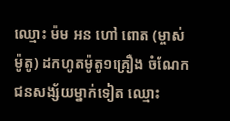ឈ្មោះ ម៉ម អន ហៅ ពោត (ម្ចាស់ម៉ូតូ) ដកហូតម៉ូតូ១គ្រឿង ចំណែកជនសង្ស័យម្នាក់ទៀត ឈ្មោះ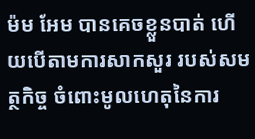ម៉ម អែម បានគេចខ្លួនបាត់ ហើយបើតាមការសាកសួរ របស់សមត្ថកិច្ច ចំពោះមូលហេតុនៃការ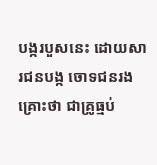បង្ករបួសនេះ ដោយសារជនបង្ក ចោទជនរងគ្រោះថា ជាគ្រូធ្មប់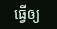ធ្វើឲ្យ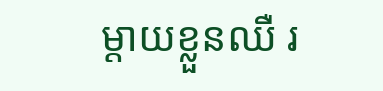ម្តាយខ្លួនឈឺ រ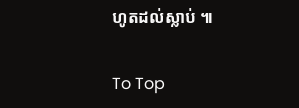ហូតដល់ស្លាប់ ៕

To Top